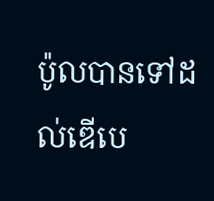ប៉ូលបានទៅដល់ឌើបេ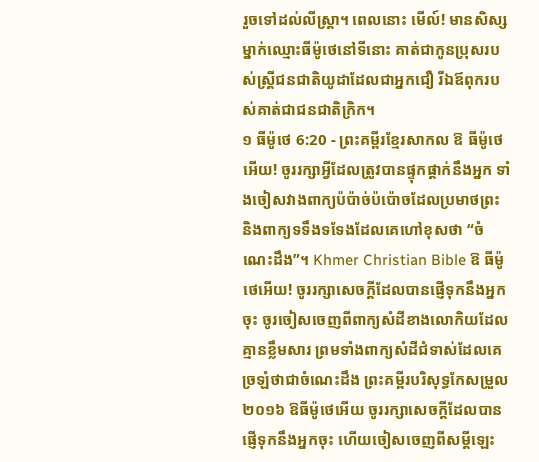រួចទៅដល់លីស្ត្រា។ ពេលនោះ មើល៍! មានសិស្សម្នាក់ឈ្មោះធីម៉ូថេនៅទីនោះ គាត់ជាកូនប្រុសរបស់ស្ត្រីជនជាតិយូដាដែលជាអ្នកជឿ រីឯឪពុករបស់គាត់ជាជនជាតិក្រិក។
១ ធីម៉ូថេ 6:20 - ព្រះគម្ពីរខ្មែរសាកល ឱ ធីម៉ូថេអើយ! ចូររក្សាអ្វីដែលត្រូវបានផ្ទុកផ្ដាក់នឹងអ្នក ទាំងចៀសវាងពាក្យប៉ប៉ាច់ប៉ប៉ោចដែលប្រមាថព្រះ និងពាក្យទទឹងទទែងដែលគេហៅខុសថា “ចំណេះដឹង”។ Khmer Christian Bible ឱ ធីម៉ូថេអើយ! ចូររក្សាសេចក្ដីដែលបានផ្ញើទុកនឹងអ្នកចុះ ចូរចៀសចេញពីពាក្យសំដីខាងលោកិយដែលគ្មានខ្លឹមសារ ព្រមទាំងពាក្យសំដីជំទាស់ដែលគេច្រឡំថាជាចំណេះដឹង ព្រះគម្ពីរបរិសុទ្ធកែសម្រួល ២០១៦ ឱធីម៉ូថេអើយ ចូររក្សាសេចក្ដីដែលបានផ្ញើទុកនឹងអ្នកចុះ ហើយចៀសចេញពីសម្ដីឡេះ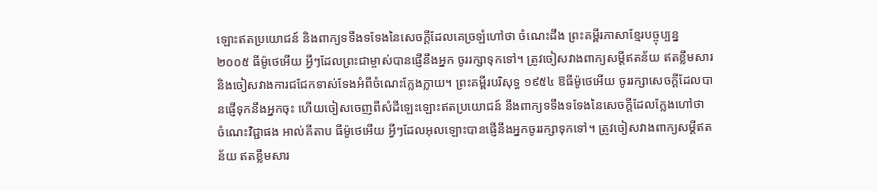ឡោះឥតប្រយោជន៍ និងពាក្យទទឹងទទែងនៃសេចក្ដីដែលគេច្រឡំហៅថា ចំណេះដឹង ព្រះគម្ពីរភាសាខ្មែរបច្ចុប្បន្ន ២០០៥ ធីម៉ូថេអើយ អ្វីៗដែលព្រះជាម្ចាស់បានផ្ញើនឹងអ្នក ចូររក្សាទុកទៅ។ ត្រូវចៀសវាងពាក្យសម្តីឥតន័យ ឥតខ្លឹមសារ និងចៀសវាងការជជែកទាស់ទែងអំពីចំណេះក្លែងក្លាយ។ ព្រះគម្ពីរបរិសុទ្ធ ១៩៥៤ ឱធីម៉ូថេអើយ ចូររក្សាសេចក្ដីដែលបានផ្ញើទុកនឹងអ្នកចុះ ហើយចៀសចេញពីសំដីឡេះឡោះឥតប្រយោជន៍ នឹងពាក្យទទឹងទទែងនៃសេចក្ដីដែលក្លែងហៅថា ចំណេះវិជ្ជាផង អាល់គីតាប ធីម៉ូថេអើយ អ្វីៗដែលអុលឡោះបានផ្ញើនឹងអ្នកចូររក្សាទុកទៅ។ ត្រូវចៀសវាងពាក្យសម្តីឥតន័យ ឥតខ្លឹមសារ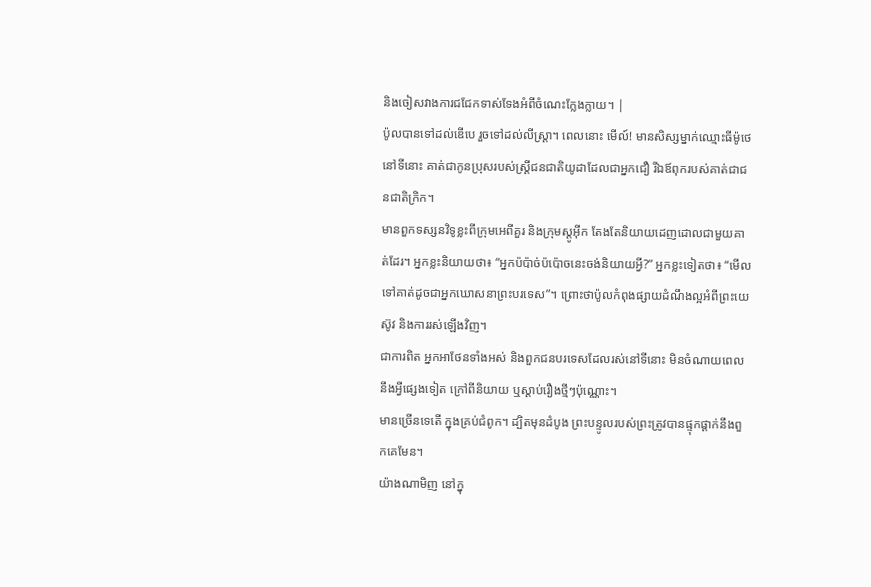និងចៀសវាងការជជែកទាស់ទែងអំពីចំណេះក្លែងក្លាយ។ |
ប៉ូលបានទៅដល់ឌើបេ រួចទៅដល់លីស្ត្រា។ ពេលនោះ មើល៍! មានសិស្សម្នាក់ឈ្មោះធីម៉ូថេនៅទីនោះ គាត់ជាកូនប្រុសរបស់ស្ត្រីជនជាតិយូដាដែលជាអ្នកជឿ រីឯឪពុករបស់គាត់ជាជនជាតិក្រិក។
មានពួកទស្សនវិទូខ្លះពីក្រុមអេពីគួរ និងក្រុមស្តូអ៊ីក តែងតែនិយាយដេញដោលជាមួយគាត់ដែរ។ អ្នកខ្លះនិយាយថា៖ “អ្នកប៉ប៉ាច់ប៉ប៉ោចនេះចង់និយាយអ្វី?” អ្នកខ្លះទៀតថា៖ “មើលទៅគាត់ដូចជាអ្នកឃោសនាព្រះបរទេស”។ ព្រោះថាប៉ូលកំពុងផ្សាយដំណឹងល្អអំពីព្រះយេស៊ូវ និងការរស់ឡើងវិញ។
ជាការពិត អ្នកអាថែនទាំងអស់ និងពួកជនបរទេសដែលរស់នៅទីនោះ មិនចំណាយពេលនឹងអ្វីផ្សេងទៀត ក្រៅពីនិយាយ ឬស្ដាប់រឿងថ្មីៗប៉ុណ្ណោះ។
មានច្រើនទេតើ ក្នុងគ្រប់ជំពូក។ ដ្បិតមុនដំបូង ព្រះបន្ទូលរបស់ព្រះត្រូវបានផ្ទុកផ្ដាក់នឹងពួកគេមែន។
យ៉ាងណាមិញ នៅក្នុ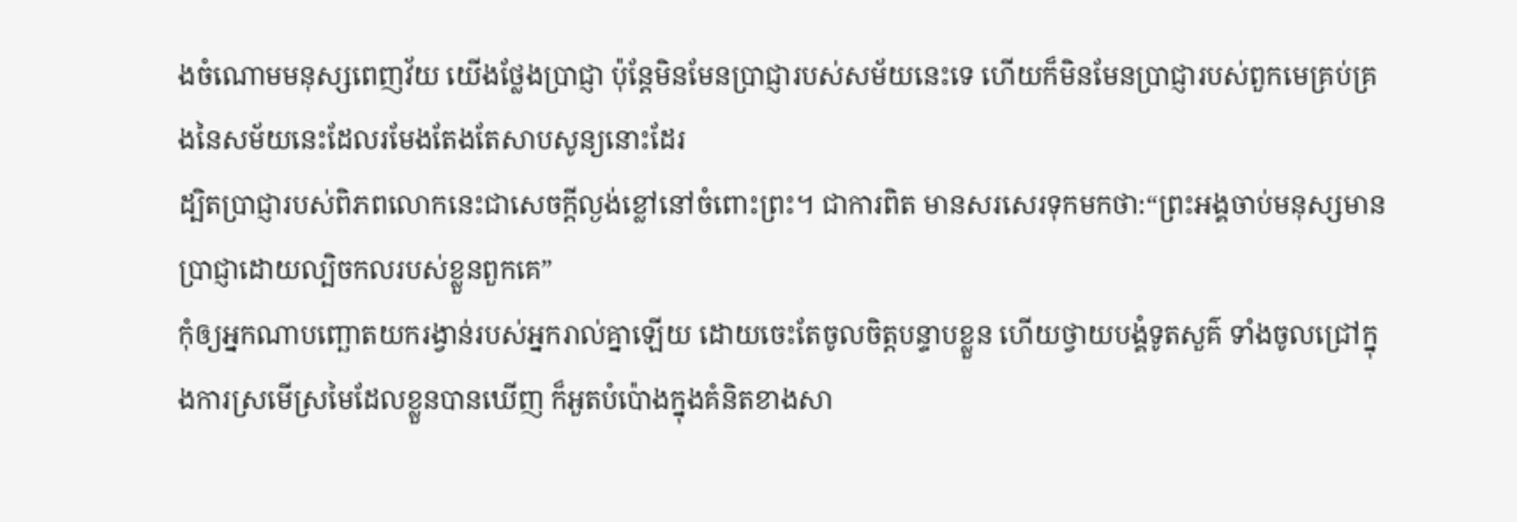ងចំណោមមនុស្សពេញវ័យ យើងថ្លែងប្រាជ្ញា ប៉ុន្តែមិនមែនប្រាជ្ញារបស់សម័យនេះទេ ហើយក៏មិនមែនប្រាជ្ញារបស់ពួកមេគ្រប់គ្រងនៃសម័យនេះដែលរមែងតែងតែសាបសូន្យនោះដែរ
ដ្បិតប្រាជ្ញារបស់ពិភពលោកនេះជាសេចក្ដីល្ងង់ខ្លៅនៅចំពោះព្រះ។ ជាការពិត មានសរសេរទុកមកថា:“ព្រះអង្គចាប់មនុស្សមានប្រាជ្ញាដោយល្បិចកលរបស់ខ្លួនពួកគេ”
កុំឲ្យអ្នកណាបញ្ឆោតយករង្វាន់របស់អ្នករាល់គ្នាឡើយ ដោយចេះតែចូលចិត្តបន្ទាបខ្លួន ហើយថ្វាយបង្គំទូតសួគ៌ ទាំងចូលជ្រៅក្នុងការស្រមើស្រមៃដែលខ្លួនបានឃើញ ក៏អួតបំប៉ោងក្នុងគំនិតខាងសា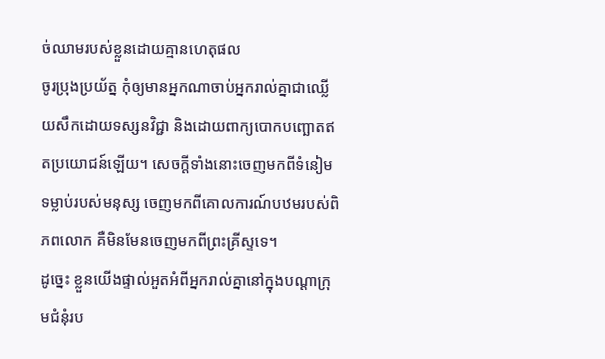ច់ឈាមរបស់ខ្លួនដោយគ្មានហេតុផល
ចូរប្រុងប្រយ័ត្ន កុំឲ្យមានអ្នកណាចាប់អ្នករាល់គ្នាជាឈ្លើយសឹកដោយទស្សនវិជ្ជា និងដោយពាក្យបោកបញ្ឆោតឥតប្រយោជន៍ឡើយ។ សេចក្ដីទាំងនោះចេញមកពីទំនៀមទម្លាប់របស់មនុស្ស ចេញមកពីគោលការណ៍បឋមរបស់ពិភពលោក គឺមិនមែនចេញមកពីព្រះគ្រីស្ទទេ។
ដូច្នេះ ខ្លួនយើងផ្ទាល់អួតអំពីអ្នករាល់គ្នានៅក្នុងបណ្ដាក្រុមជំនុំរប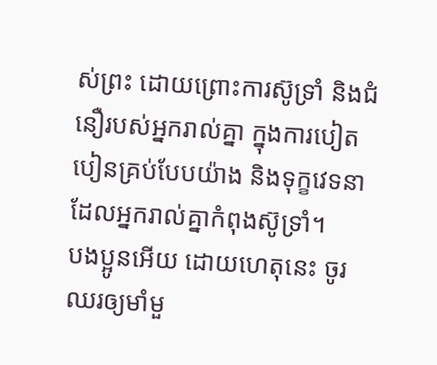ស់ព្រះ ដោយព្រោះការស៊ូទ្រាំ និងជំនឿរបស់អ្នករាល់គ្នា ក្នុងការបៀតបៀនគ្រប់បែបយ៉ាង និងទុក្ខវេទនាដែលអ្នករាល់គ្នាកំពុងស៊ូទ្រាំ។
បងប្អូនអើយ ដោយហេតុនេះ ចូរឈរឲ្យមាំមួ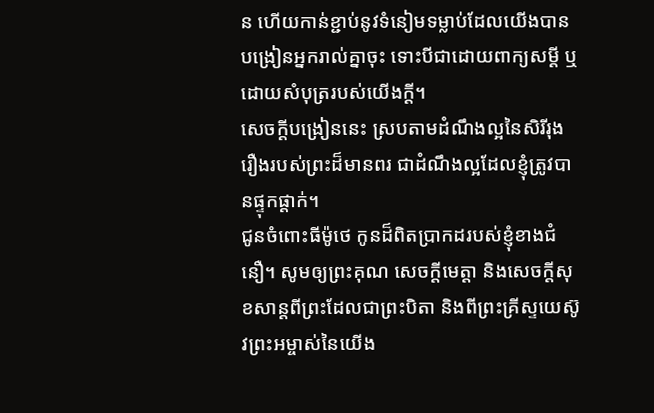ន ហើយកាន់ខ្ជាប់នូវទំនៀមទម្លាប់ដែលយើងបានបង្រៀនអ្នករាល់គ្នាចុះ ទោះបីជាដោយពាក្យសម្ដី ឬដោយសំបុត្ររបស់យើងក្ដី។
សេចក្ដីបង្រៀននេះ ស្របតាមដំណឹងល្អនៃសិរីរុងរឿងរបស់ព្រះដ៏មានពរ ជាដំណឹងល្អដែលខ្ញុំត្រូវបានផ្ទុកផ្ដាក់។
ជូនចំពោះធីម៉ូថេ កូនដ៏ពិតប្រាកដរបស់ខ្ញុំខាងជំនឿ។ សូមឲ្យព្រះគុណ សេចក្ដីមេត្តា និងសេចក្ដីសុខសាន្តពីព្រះដែលជាព្រះបិតា និងពីព្រះគ្រីស្ទយេស៊ូវព្រះអម្ចាស់នៃយើង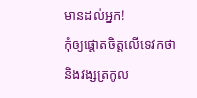មានដល់អ្នក!
កុំឲ្យផ្ដោតចិត្តលើទេវកថា និងវង្សត្រកូល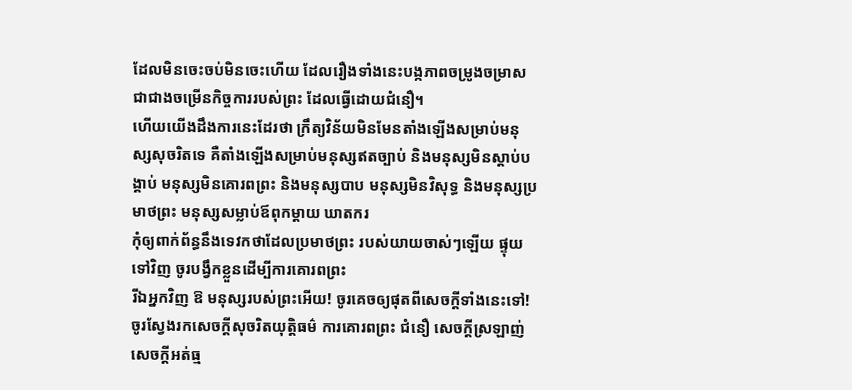ដែលមិនចេះចប់មិនចេះហើយ ដែលរឿងទាំងនេះបង្កភាពចម្រូងចម្រាសជាជាងចម្រើនកិច្ចការរបស់ព្រះ ដែលធ្វើដោយជំនឿ។
ហើយយើងដឹងការនេះដែរថា ក្រឹត្យវិន័យមិនមែនតាំងឡើងសម្រាប់មនុស្សសុចរិតទេ គឺតាំងឡើងសម្រាប់មនុស្សឥតច្បាប់ និងមនុស្សមិនស្ដាប់បង្គាប់ មនុស្សមិនគោរពព្រះ និងមនុស្សបាប មនុស្សមិនវិសុទ្ធ និងមនុស្សប្រមាថព្រះ មនុស្សសម្លាប់ឪពុកម្ដាយ ឃាតករ
កុំឲ្យពាក់ព័ន្ធនឹងទេវកថាដែលប្រមាថព្រះ របស់យាយចាស់ៗឡើយ ផ្ទុយទៅវិញ ចូរបង្វឹកខ្លួនដើម្បីការគោរពព្រះ
រីឯអ្នកវិញ ឱ មនុស្សរបស់ព្រះអើយ! ចូរគេចឲ្យផុតពីសេចក្ដីទាំងនេះទៅ! ចូរស្វែងរកសេចក្ដីសុចរិតយុត្តិធម៌ ការគោរពព្រះ ជំនឿ សេចក្ដីស្រឡាញ់ សេចក្ដីអត់ធ្ម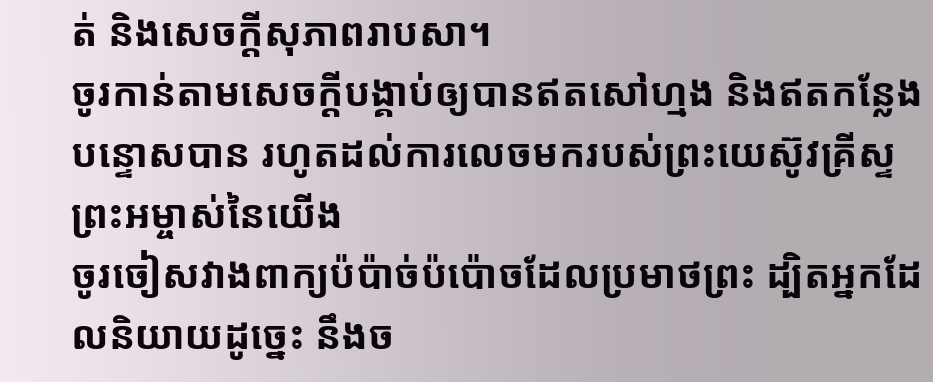ត់ និងសេចក្ដីសុភាពរាបសា។
ចូរកាន់តាមសេចក្ដីបង្គាប់ឲ្យបានឥតសៅហ្មង និងឥតកន្លែងបន្ទោសបាន រហូតដល់ការលេចមករបស់ព្រះយេស៊ូវគ្រីស្ទព្រះអម្ចាស់នៃយើង
ចូរចៀសវាងពាក្យប៉ប៉ាច់ប៉ប៉ោចដែលប្រមាថព្រះ ដ្បិតអ្នកដែលនិយាយដូច្នេះ នឹងច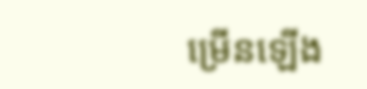ម្រើនឡើង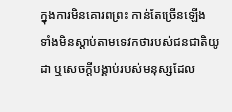ក្នុងការមិនគោរពព្រះ កាន់តែច្រើនឡើង
ទាំងមិនស្ដាប់តាមទេវកថារបស់ជនជាតិយូដា ឬសេចក្ដីបង្គាប់របស់មនុស្សដែល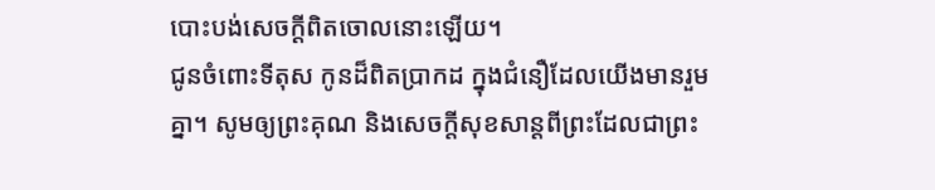បោះបង់សេចក្ដីពិតចោលនោះឡើយ។
ជូនចំពោះទីតុស កូនដ៏ពិតប្រាកដ ក្នុងជំនឿដែលយើងមានរួមគ្នា។ សូមឲ្យព្រះគុណ និងសេចក្ដីសុខសាន្តពីព្រះដែលជាព្រះ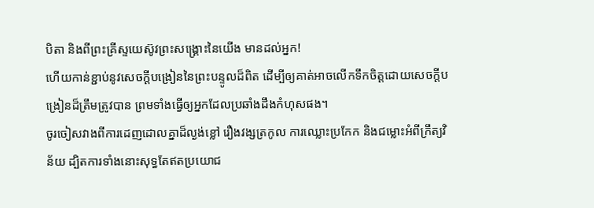បិតា និងពីព្រះគ្រីស្ទយេស៊ូវព្រះសង្គ្រោះនៃយើង មានដល់អ្នក!
ហើយកាន់ខ្ជាប់នូវសេចក្ដីបង្រៀននៃព្រះបន្ទូលដ៏ពិត ដើម្បីឲ្យគាត់អាចលើកទឹកចិត្តដោយសេចក្ដីបង្រៀនដ៏ត្រឹមត្រូវបាន ព្រមទាំងធ្វើឲ្យអ្នកដែលប្រឆាំងដឹងកំហុសផង។
ចូរចៀសវាងពីការដេញដោលគ្នាដ៏ល្ងង់ខ្លៅ រឿងវង្សត្រកូល ការឈ្លោះប្រកែក និងជម្លោះអំពីក្រឹត្យវិន័យ ដ្បិតការទាំងនោះសុទ្ធតែឥតប្រយោជ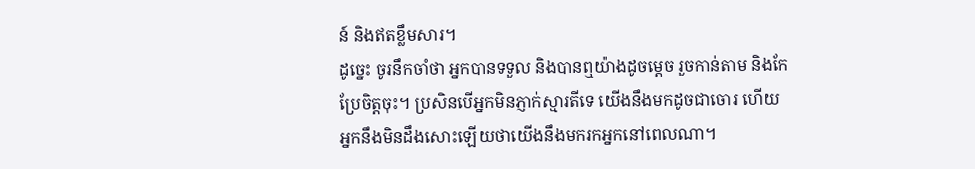ន៍ និងឥតខ្លឹមសារ។
ដូច្នេះ ចូរនឹកចាំថា អ្នកបានទទួល និងបានឮយ៉ាងដូចម្ដេច រួចកាន់តាម និងកែប្រែចិត្តចុះ។ ប្រសិនបើអ្នកមិនភ្ញាក់ស្មារតីទេ យើងនឹងមកដូចជាចោរ ហើយអ្នកនឹងមិនដឹងសោះឡើយថាយើងនឹងមករកអ្នកនៅពេលណា។